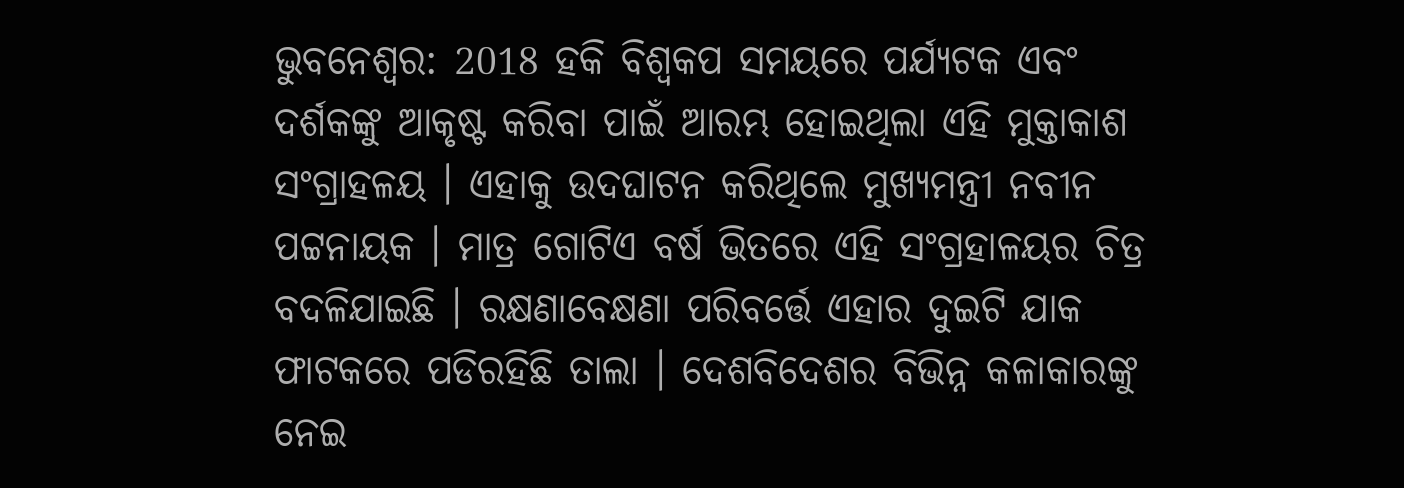ଭୁବନେଶ୍ୱର: 2018 ହକି ବିଶ୍ବକପ ସମୟରେ ପର୍ଯ୍ୟଟକ ଏବଂ ଦର୍ଶକଙ୍କୁ ଆକୃଷ୍ଟ କରିବା ପାଇଁ ଆରମ୍ଭ ହୋଇଥିଲା ଏହି ମୁକ୍ତାକାଶ ସଂଗ୍ରାହଳୟ । ଏହାକୁ ଉଦଘାଟନ କରିଥିଲେ ମୁଖ୍ୟମନ୍ତ୍ରୀ ନବୀନ ପଟ୍ଟନାୟକ । ମାତ୍ର ଗୋଟିଏ ବର୍ଷ ଭିତରେ ଏହି ସଂଗ୍ରହାଳୟର ଚିତ୍ର ବଦଳିଯାଇଛି । ରକ୍ଷଣାବେକ୍ଷଣା ପରିବର୍ତ୍ତେ ଏହାର ଦୁଇଟି ଯାକ ଫାଟକରେ ପଡିରହିଛି ତାଲା । ଦେଶବିଦେଶର ବିଭିନ୍ନ କଳାକାରଙ୍କୁ ନେଇ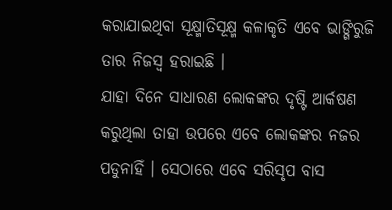କରାଯାଇଥିବା ସୂକ୍ଷ୍ମାତିସୂକ୍ଷ୍ମ କଳାକୃତି ଏବେ ଭାଙ୍ଗିରୁଜି ତାର ନିଜସ୍ବ ହରାଇଛି ।
ଯାହା ଦିନେ ସାଧାରଣ ଲୋକଙ୍କର ଦୃଷ୍ଟି ଆର୍କଷଣ କରୁଥିଲା ତାହା ଉପରେ ଏବେ ଲୋକଙ୍କର ନଜର ପଡୁନାହିଁ । ସେଠାରେ ଏବେ ସରିସୃପ ବାସ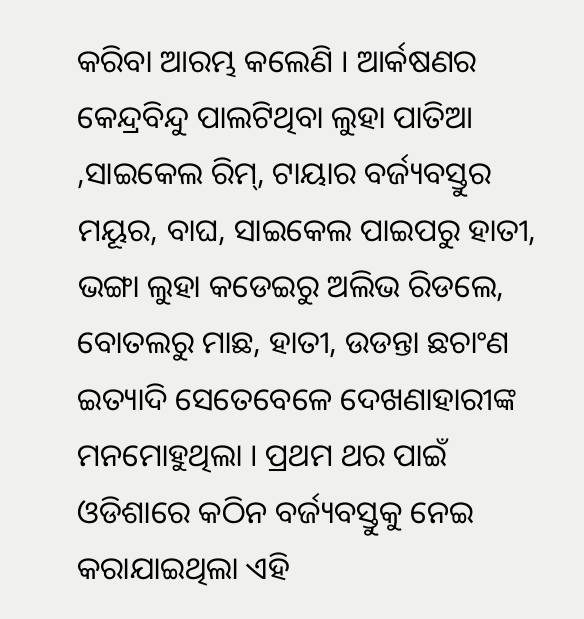କରିବା ଆରମ୍ଭ କଲେଣି । ଆର୍କଷଣର କେନ୍ଦ୍ରବିନ୍ଦୁ ପାଲଟିଥିବା ଲୁହା ପାତିଆ ,ସାଇକେଲ ରିମ୍, ଟାୟାର ବର୍ଜ୍ୟବସ୍ତୁର ମୟୂର, ବାଘ, ସାଇକେଲ ପାଇପରୁ ହାତୀ, ଭଙ୍ଗା ଲୁହା କଡେଇରୁ ଅଲିଭ ରିଡଲେ, ବୋତଲରୁ ମାଛ, ହାତୀ, ଉଡନ୍ତା ଛଚାଂଣ ଇତ୍ୟାଦି ସେତେବେଳେ ଦେଖଣାହାରୀଙ୍କ ମନମୋହୁଥିଲା । ପ୍ରଥମ ଥର ପାଇଁ ଓଡିଶାରେ କଠିନ ବର୍ଜ୍ୟବସ୍ତୁକୁ ନେଇ କରାଯାଇଥିଲା ଏହି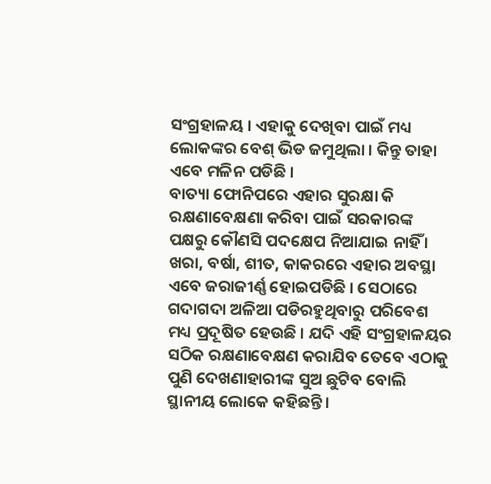ସଂଗ୍ରହାଳୟ । ଏହାକୁ ଦେଖିବା ପାଇଁ ମଧ୍ୟ ଲୋକଙ୍କର ବେଶ୍ ଭିଡ ଜମୁଥିଲା । କିନ୍ତୁ ତାହା ଏବେ ମଳିନ ପଡିଛି ।
ବାତ୍ୟା ଫୋନିପରେ ଏହାର ସୁରକ୍ଷା କି ରକ୍ଷଣାବେକ୍ଷଣା କରିବା ପାଇଁ ସରକାରଙ୍କ ପକ୍ଷରୁ କୌଣସି ପଦକ୍ଷେପ ନିଆଯାଇ ନାହିଁ । ଖରା, ବର୍ଷା, ଶୀତ, କାକରରେ ଏହାର ଅବସ୍ଥା ଏବେ ଜରାଜୀର୍ଣ୍ଣ ହୋଇପଡିଛି । ସେଠାରେ ଗଦାଗଦା ଅଳିଆ ପଡିରହୁଥିବାରୁ ପରିବେଶ ମଧ୍ୟ ପ୍ରଦୂଷିତ ହେଉଛି । ଯଦି ଏହି ସଂଗ୍ରହାଳୟର ସଠିକ ରକ୍ଷଣାବେକ୍ଷଣ କରାଯିବ ତେବେ ଏଠାକୁ ପୁଣି ଦେଖଣାହାରୀଙ୍କ ସୁଅ ଛୁଟିବ ବୋଲି ସ୍ଥାନୀୟ ଲୋକେ କହିଛନ୍ତି ।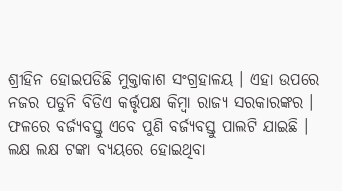ଶ୍ରୀହିନ ହୋଇପଡିଛି ମୁକ୍ତାକାଶ ସଂଗ୍ରହାଳୟ । ଏହା ଉପରେ ନଜର ପଡୁନି ବିଡିଏ କର୍ତ୍ତୃପକ୍ଷ କିମ୍ବା ରାଜ୍ୟ ସରକାରଙ୍କର । ଫଳରେ ବର୍ଜ୍ୟବସ୍ତୁ ଏବେ ପୁଣି ବର୍ଜ୍ୟବସ୍ତୁ ପାଲଟି ଯାଇଛି । ଲକ୍ଷ ଲକ୍ଷ ଟଙ୍କା ବ୍ୟୟରେ ହୋଇଥିବା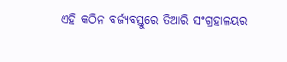ଏହି କଠିନ ବର୍ଜ୍ୟବସ୍ତୁରେ ତିଆରି ସଂଗ୍ରହାଳୟର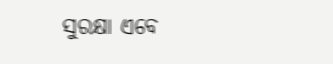ସୁରକ୍ଷା ଏବେ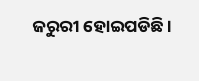ଜରୁରୀ ହୋଇପଡିଛି ।